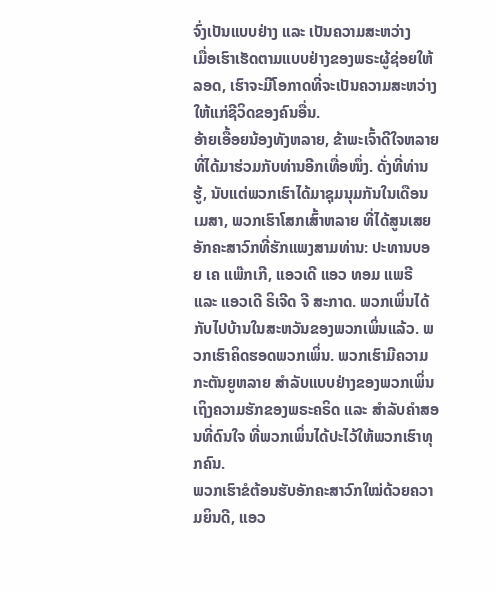ຈົ່ງເປັນແບບຢ່າງ ແລະ ເປັນຄວາມສະຫວ່າງ
ເມື່ອເຮົາເຮັດຕາມແບບຢ່າງຂອງພຣະຜູ້ຊ່ອຍໃຫ້ລອດ, ເຮົາຈະມີໂອກາດທີ່ຈະເປັນຄວາມສະຫວ່າງໃຫ້ແກ່ຊີວິດຂອງຄົນອື່ນ.
ອ້າຍເອື້ອຍນ້ອງທັງຫລາຍ, ຂ້າພະເຈົ້າດີໃຈຫລາຍທີ່ໄດ້ມາຮ່ວມກັບທ່ານອີກເທື່ອໜຶ່ງ. ດັ່ງທີ່ທ່ານຮູ້, ນັບແຕ່ພວກເຮົາໄດ້ມາຊຸມນຸມກັນໃນເດືອນເມສາ, ພວກເຮົາໂສກເສົ້າຫລາຍ ທີ່ໄດ້ສູນເສຍອັກຄະສາວົກທີ່ຮັກແພງສາມທ່ານ: ປະທານບອຍ ເຄ ແພ໊ກເກີ, ແອວເດີ ແອວ ທອມ ແພຣີ ແລະ ແອວເດີ ຣິເຈີດ ຈີ ສະກາດ. ພວກເພິ່ນໄດ້ກັບໄປບ້ານໃນສະຫວັນຂອງພວກເພິ່ນແລ້ວ. ພວກເຮົາຄິດຮອດພວກເພິ່ນ. ພວກເຮົາມີຄວາມກະຕັນຍູຫລາຍ ສຳລັບແບບຢ່າງຂອງພວກເພິ່ນ ເຖິງຄວາມຮັກຂອງພຣະຄຣິດ ແລະ ສຳລັບຄຳສອນທີ່ດົນໃຈ ທີ່ພວກເພິ່ນໄດ້ປະໄວ້ໃຫ້ພວກເຮົາທຸກຄົນ.
ພວກເຮົາຂໍຕ້ອນຮັບອັກຄະສາວົກໃໝ່ດ້ວຍຄວາມຍິນດີ, ແອວ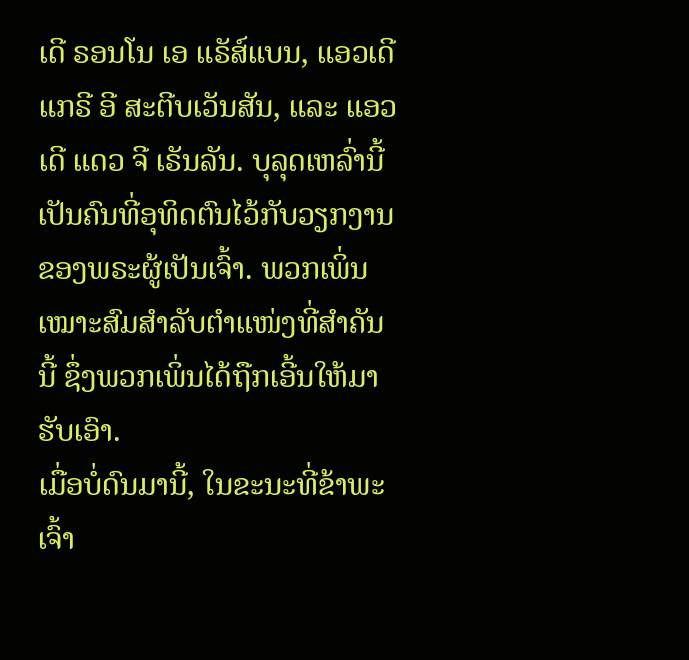ເດີ ຣອນໂນ ເອ ແຣັສ໌ແບນ, ແອວເດີ ແກຣີ ອີ ສະຕີບເວັນສັນ, ແລະ ແອວເດີ ແດວ ຈີ ເຣັນລັນ. ບຸລຸດເຫລົ່ານີ້ ເປັນຄົນທີ່ອຸທິດຕົນໄວ້ກັບວຽກງານຂອງພຣະຜູ້ເປັນເຈົ້າ. ພວກເພິ່ນເໝາະສົມສຳລັບຕຳແໜ່ງທີ່ສຳຄັນນີ້ ຊຶ່ງພວກເພິ່ນໄດ້ຖືກເອີ້ນໃຫ້ມາຮັບເອົາ.
ເມື່ອບໍ່ດົນມານີ້, ໃນຂະນະທີ່ຂ້າພະເຈົ້າ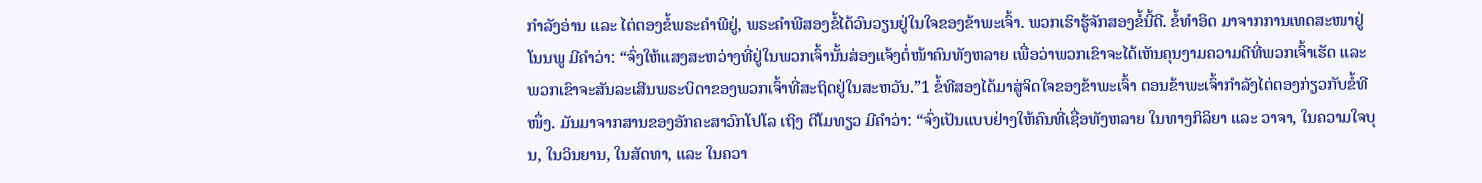ກຳລັງອ່ານ ແລະ ໄຕ່ຕອງຂໍ້ພຣະຄຳພີຢູ່, ພຣະຄຳພີສອງຂໍ້ໄດ້ວົນວຽນຢູ່ໃນໃຈຂອງຂ້າພະເຈົ້າ. ພວກເຮົາຮູ້ຈັກສອງຂໍ້ນີ້ດີ. ຂໍ້ທຳອິດ ມາຈາກການເທດສະໜາຢູ່ໂນນພູ ມີຄຳວ່າ: “ຈົ່ງໃຫ້ແສງສະຫວ່າງທີ່ຢູ່ໃນພວກເຈົ້ານັ້ນສ່ອງແຈ້ງຕໍ່ໜ້າຄົນທັງຫລາຍ ເພື່ອວ່າພວກເຂົາຈະໄດ້ເຫັນຄຸນງາມຄວາມດີທີ່ພວກເຈົ້າເຮັດ ແລະ ພວກເຂົາຈະສັນລະເສີນພຣະບິດາຂອງພວກເຈົ້າທີ່ສະຖິດຢູ່ໃນສະຫວັນ.”1 ຂໍ້ທີສອງໄດ້ມາສູ່ຈິດໃຈຂອງຂ້າພະເຈົ້າ ຕອນຂ້າພະເຈົ້າກຳລັງໄຕ່ຕອງກ່ຽວກັບຂໍ້ທີໜຶ່ງ. ມັນມາຈາກສານຂອງອັກຄະສາວົກໂປໂລ ເຖິງ ຕີໂມທຽວ ມີຄຳວ່າ: “ຈົ່ງເປັນແບບຢ່າງໃຫ້ຄົນທີ່ເຊື່ອທັງຫລາຍ ໃນທາງກິລິຍາ ແລະ ວາຈາ, ໃນຄວາມໃຈບຸນ, ໃນວິນຍານ, ໃນສັດທາ, ແລະ ໃນຄວາ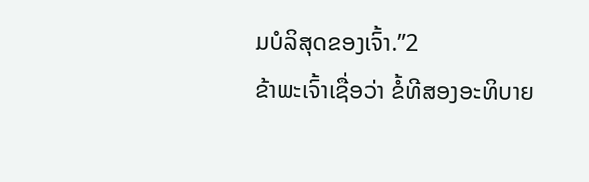ມບໍລິສຸດຂອງເຈົ້າ.”2
ຂ້າພະເຈົ້າເຊື່ອວ່າ ຂໍ້ທີສອງອະທິບາຍ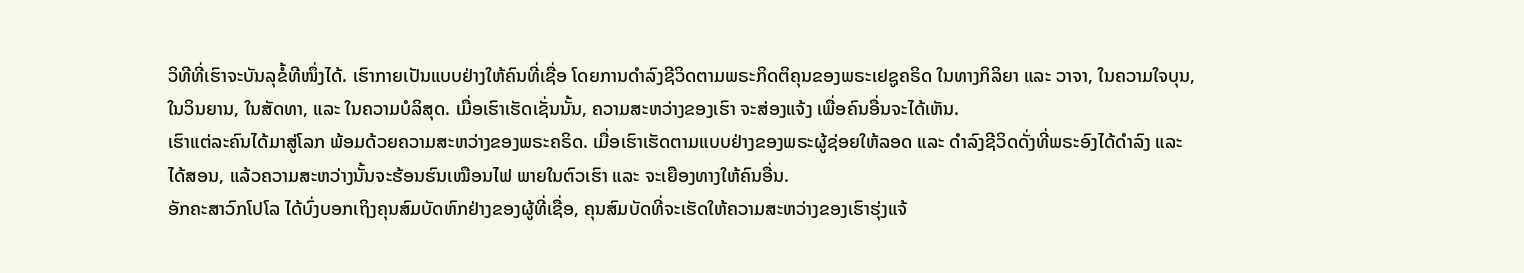ວິທີທີ່ເຮົາຈະບັນລຸຂໍ້ທີໜຶ່ງໄດ້. ເຮົາກາຍເປັນແບບຢ່າງໃຫ້ຄົນທີ່ເຊື່ອ ໂດຍການດຳລົງຊີວິດຕາມພຣະກິດຕິຄຸນຂອງພຣະເຢຊູຄຣິດ ໃນທາງກິລິຍາ ແລະ ວາຈາ, ໃນຄວາມໃຈບຸນ, ໃນວິນຍານ, ໃນສັດທາ, ແລະ ໃນຄວາມບໍລິສຸດ. ເມື່ອເຮົາເຮັດເຊັ່ນນັ້ນ, ຄວາມສະຫວ່າງຂອງເຮົາ ຈະສ່ອງແຈ້ງ ເພື່ອຄົນອື່ນຈະໄດ້ເຫັນ.
ເຮົາແຕ່ລະຄົນໄດ້ມາສູ່ໂລກ ພ້ອມດ້ວຍຄວາມສະຫວ່າງຂອງພຣະຄຣິດ. ເມື່ອເຮົາເຮັດຕາມແບບຢ່າງຂອງພຣະຜູ້ຊ່ອຍໃຫ້ລອດ ແລະ ດຳລົງຊີວິດດັ່ງທີ່ພຣະອົງໄດ້ດຳລົງ ແລະ ໄດ້ສອນ, ແລ້ວຄວາມສະຫວ່າງນັ້ນຈະຮ້ອນຮົນເໝືອນໄຟ ພາຍໃນຕົວເຮົາ ແລະ ຈະເຍືອງທາງໃຫ້ຄົນອື່ນ.
ອັກຄະສາວົກໂປໂລ ໄດ້ບົ່ງບອກເຖິງຄຸນສົມບັດຫົກຢ່າງຂອງຜູ້ທີ່ເຊື່ອ, ຄຸນສົມບັດທີ່ຈະເຮັດໃຫ້ຄວາມສະຫວ່າງຂອງເຮົາຮຸ່ງແຈ້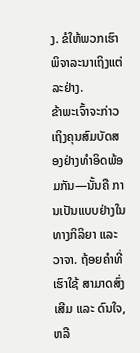ງ. ຂໍໃຫ້ພວກເຮົາພິຈາລະນາເຖິງແຕ່ລະຢ່າງ.
ຂ້າພະເຈົ້າຈະກ່າວເຖິງຄຸນສົມບັດສອງຢ່າງທຳອິດພ້ອມກັນ—ນັ້ນຄື ການເປັນແບບຢ່າງໃນທາງກິລິຍາ ແລະ ວາຈາ. ຖ້ອຍຄຳທີ່ເຮົາໃຊ້ ສາມາດສົ່ງເສີມ ແລະ ດົນໃຈ, ຫລື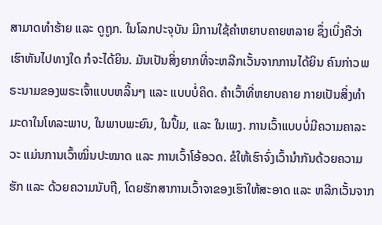ສາມາດທຳຮ້າຍ ແລະ ດູຖູກ. ໃນໂລກປະຈຸບັນ ມີການໃຊ້ຄຳຫຍາບຄາຍຫລາຍ ຊຶ່ງເບິ່ງຄືວ່າ ເຮົາຫັນໄປທາງໃດ ກໍຈະໄດ້ຍິນ. ມັນເປັນສິ່ງຍາກທີ່ຈະຫລີກເວັ້ນຈາກການໄດ້ຍິນ ຄົນກ່າວພຣະນາມຂອງພຣະເຈົ້າແບບຫລິ້ນໆ ແລະ ແບບບໍ່ຄິດ. ຄຳເວົ້າທີ່ຫຍາບຄາຍ ກາຍເປັນສິ່ງທຳມະດາໃນໂທລະພາບ, ໃນພາບພະຍົນ, ໃນປຶ້ມ, ແລະ ໃນເພງ. ການເວົ້າແບບບໍ່ມີຄວາມຄາລະວະ ແມ່ນການເວົ້າໝິ່ນປະໝາດ ແລະ ການເວົ້າໂອ້ອວດ. ຂໍໃຫ້ເຮົາຈົ່ງເວົ້ານຳກັນດ້ວຍຄວາມຮັກ ແລະ ດ້ວຍຄວາມນັບຖື, ໂດຍຮັກສາການເວົ້າຈາຂອງເຮົາໃຫ້ສະອາດ ແລະ ຫລີກເວັ້ນຈາກ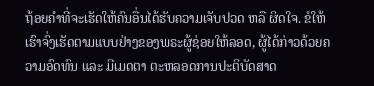ຖ້ອຍຄຳທີ່ຈະເຮັດໃຫ້ຄົນອື່ນໄດ້ຮັບຄວາມເຈັບປວດ ຫລື ຜິດໃຈ. ຂໍໃຫ້ເຮົາຈົ່ງເຮັດຕາມແບບຢ່າງຂອງພຣະຜູ້ຊ່ອຍໃຫ້ລອດ, ຜູ້ໄດ້ກ່າວດ້ວຍຄວາມອົດທົນ ແລະ ມີເມດຕາ ຕະຫລອດການປະຕິບັດສາດ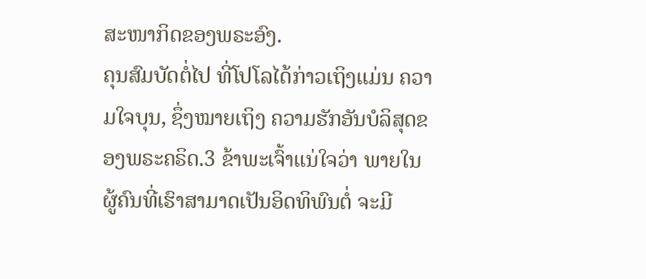ສະໜາກິດຂອງພຣະອົງ.
ຄຸນສົມບັດຕໍ່ໄປ ທີ່ໂປໂລໄດ້ກ່າວເຖິງແມ່ນ ຄວາມໃຈບຸນ, ຊຶ່ງໝາຍເຖິງ ຄວາມຮັກອັນບໍລິສຸດຂອງພຣະຄຣິດ.3 ຂ້າພະເຈົ້າແນ່ໃຈວ່າ ພາຍໃນຜູ້ຄົນທີ່ເຮົາສາມາດເປັນອິດທິພົນຕໍ່ ຈະມີ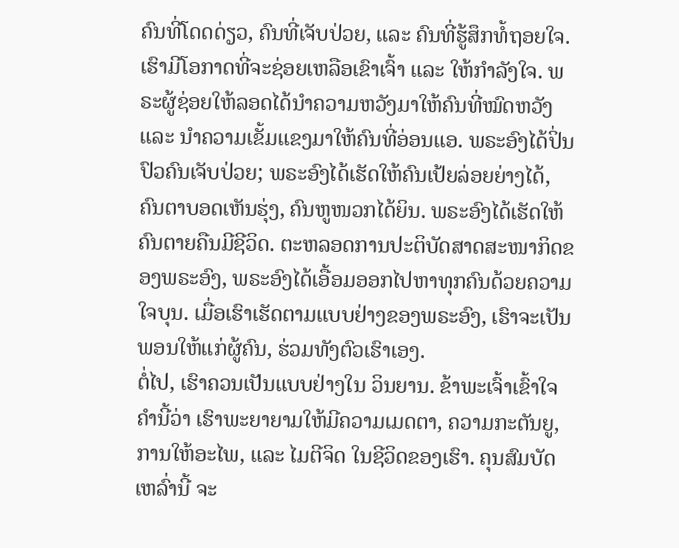ຄົນທີ່ໂດດດ່ຽວ, ຄົນທີ່ເຈັບປ່ວຍ, ແລະ ຄົນທີ່ຮູ້ສຶກທໍ້ຖອຍໃຈ. ເຮົາມີໂອກາດທີ່ຈະຊ່ອຍເຫລືອເຂົາເຈົ້າ ແລະ ໃຫ້ກຳລັງໃຈ. ພຣະຜູ້ຊ່ອຍໃຫ້ລອດໄດ້ນຳຄວາມຫວັງມາໃຫ້ຄົນທີ່ໝົດຫວັງ ແລະ ນຳຄວາມເຂັ້ມແຂງມາໃຫ້ຄົນທີ່ອ່ອນແອ. ພຣະອົງໄດ້ປິ່ນປົວຄົນເຈັບປ່ວຍ; ພຣະອົງໄດ້ເຮັດໃຫ້ຄົນເປ້ຍລ່ອຍຍ່າງໄດ້, ຄົນຕາບອດເຫັນຮຸ່ງ, ຄົນຫູໜວກໄດ້ຍິນ. ພຣະອົງໄດ້ເຮັດໃຫ້ຄົນຕາຍຄືນມີຊີວິດ. ຕະຫລອດການປະຕິບັດສາດສະໜາກິດຂອງພຣະອົງ, ພຣະອົງໄດ້ເອື້ອມອອກໄປຫາທຸກຄົນດ້ວຍຄວາມໃຈບຸນ. ເມື່ອເຮົາເຮັດຕາມແບບຢ່າງຂອງພຣະອົງ, ເຮົາຈະເປັນພອນໃຫ້ແກ່ຜູ້ຄົນ, ຮ່ວມທັງຕົວເຮົາເອງ.
ຕໍ່ໄປ, ເຮົາຄວນເປັນແບບຢ່າງໃນ ວິນຍານ. ຂ້າພະເຈົ້າເຂົ້າໃຈຄຳນີ້ວ່າ ເຮົາພະຍາຍາມໃຫ້ມີຄວາມເມດຕາ, ຄວາມກະຕັນຍູ, ການໃຫ້ອະໄພ, ແລະ ໄມຕີຈິດ ໃນຊີວິດຂອງເຮົາ. ຄຸນສົມບັດເຫລົ່ານີ້ ຈະ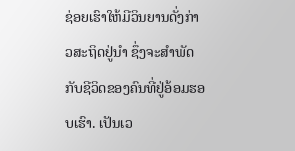ຊ່ອຍເຮົາໃຫ້ມີວິນຍານດັ່ງກ່າວສະຖິດຢູ່ນຳ ຊຶ່ງຈະສຳພັດກັບຊີວິດຂອງຄົນທີ່ຢູ່ອ້ອມຮອບເຮົາ. ເປັນເວ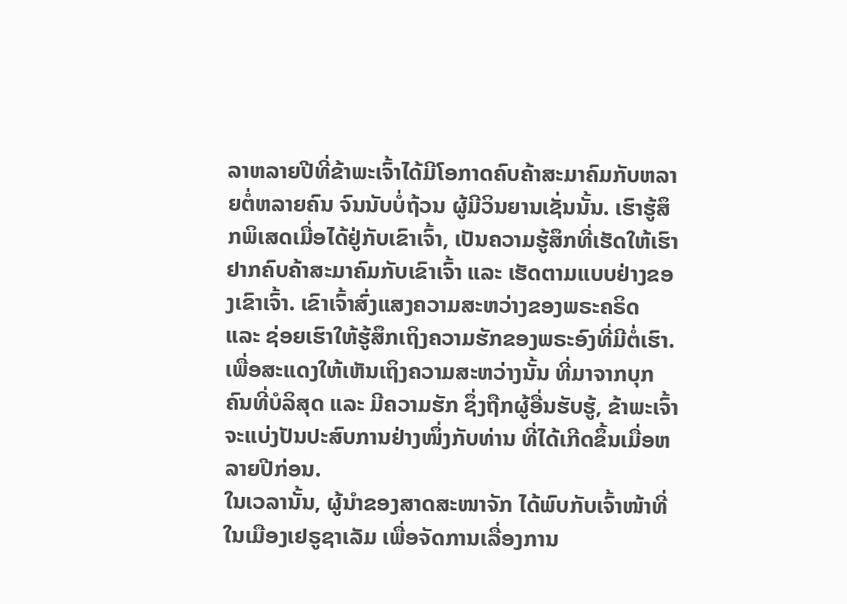ລາຫລາຍປີທີ່ຂ້າພະເຈົ້າໄດ້ມີໂອກາດຄົບຄ້າສະມາຄົມກັບຫລາຍຕໍ່ຫລາຍຄົນ ຈົນນັບບໍ່ຖ້ວນ ຜູ້ມີວິນຍານເຊັ່ນນັ້ນ. ເຮົາຮູ້ສຶກພິເສດເມື່ອໄດ້ຢູ່ກັບເຂົາເຈົ້າ, ເປັນຄວາມຮູ້ສຶກທີ່ເຮັດໃຫ້ເຮົາຢາກຄົບຄ້າສະມາຄົມກັບເຂົາເຈົ້າ ແລະ ເຮັດຕາມແບບຢ່າງຂອງເຂົາເຈົ້າ. ເຂົາເຈົ້າສົ່ງແສງຄວາມສະຫວ່າງຂອງພຣະຄຣິດ ແລະ ຊ່ອຍເຮົາໃຫ້ຮູ້ສຶກເຖິງຄວາມຮັກຂອງພຣະອົງທີ່ມີຕໍ່ເຮົາ.
ເພື່ອສະແດງໃຫ້ເຫັນເຖິງຄວາມສະຫວ່າງນັ້ນ ທີ່ມາຈາກບຸກຄົນທີ່ບໍລິສຸດ ແລະ ມີຄວາມຮັກ ຊຶ່ງຖືກຜູ້ອື່ນຮັບຮູ້, ຂ້າພະເຈົ້າຈະແບ່ງປັນປະສົບການຢ່າງໜຶ່ງກັບທ່ານ ທີ່ໄດ້ເກີດຂຶ້ນເມື່ອຫລາຍປີກ່ອນ.
ໃນເວລານັ້ນ, ຜູ້ນຳຂອງສາດສະໜາຈັກ ໄດ້ພົບກັບເຈົ້າໜ້າທີ່ໃນເມືອງເຢຣູຊາເລັມ ເພື່ອຈັດການເລື່ອງການ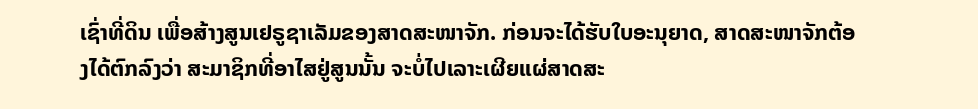ເຊົ່າທີ່ດິນ ເພື່ອສ້າງສູນເຢຣູຊາເລັມຂອງສາດສະໜາຈັກ. ກ່ອນຈະໄດ້ຮັບໃບອະນຸຍາດ, ສາດສະໜາຈັກຕ້ອງໄດ້ຕົກລົງວ່າ ສະມາຊິກທີ່ອາໄສຢູ່ສູນນັ້ນ ຈະບໍ່ໄປເລາະເຜີຍແຜ່ສາດສະ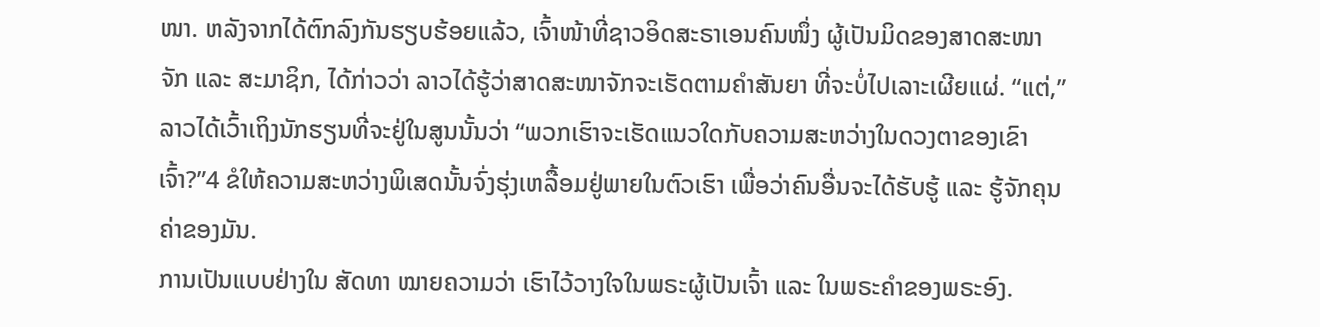ໜາ. ຫລັງຈາກໄດ້ຕົກລົງກັນຮຽບຮ້ອຍແລ້ວ, ເຈົ້າໜ້າທີ່ຊາວອິດສະຣາເອນຄົນໜຶ່ງ ຜູ້ເປັນມິດຂອງສາດສະໜາຈັກ ແລະ ສະມາຊິກ, ໄດ້ກ່າວວ່າ ລາວໄດ້ຮູ້ວ່າສາດສະໜາຈັກຈະເຮັດຕາມຄຳສັນຍາ ທີ່ຈະບໍ່ໄປເລາະເຜີຍແຜ່. “ແຕ່,” ລາວໄດ້ເວົ້າເຖິງນັກຮຽນທີ່ຈະຢູ່ໃນສູນນັ້ນວ່າ “ພວກເຮົາຈະເຮັດແນວໃດກັບຄວາມສະຫວ່າງໃນດວງຕາຂອງເຂົາເຈົ້າ?”4 ຂໍໃຫ້ຄວາມສະຫວ່າງພິເສດນັ້ນຈົ່ງຮຸ່ງເຫລື້ອມຢູ່ພາຍໃນຕົວເຮົາ ເພື່ອວ່າຄົນອື່ນຈະໄດ້ຮັບຮູ້ ແລະ ຮູ້ຈັກຄຸນຄ່າຂອງມັນ.
ການເປັນແບບຢ່າງໃນ ສັດທາ ໝາຍຄວາມວ່າ ເຮົາໄວ້ວາງໃຈໃນພຣະຜູ້ເປັນເຈົ້າ ແລະ ໃນພຣະຄຳຂອງພຣະອົງ.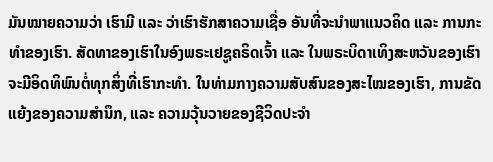ມັນໝາຍຄວາມວ່າ ເຮົາມີ ແລະ ວ່າເຮົາຮັກສາຄວາມເຊື່ອ ອັນທີ່ຈະນຳພາແນວຄິດ ແລະ ການກະທຳຂອງເຮົາ. ສັດທາຂອງເຮົາໃນອົງພຣະເຢຊູຄຣິດເຈົ້າ ແລະ ໃນພຣະບິດາເທິງສະຫວັນຂອງເຮົາ ຈະມີອິດທິພົນຕໍ່ທຸກສິ່ງທີ່ເຮົາກະທຳ. ໃນທ່າມກາງຄວາມສັບສົນຂອງສະໄໝຂອງເຮົາ, ການຂັດແຍ້ງຂອງຄວາມສຳນຶກ, ແລະ ຄວາມວຸ້ນວາຍຂອງຊີວິດປະຈຳ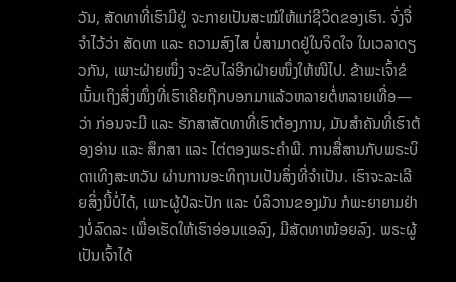ວັນ, ສັດທາທີ່ເຮົາມີຢູ່ ຈະກາຍເປັນສະໝໍໃຫ້ແກ່ຊີວິດຂອງເຮົາ. ຈົ່ງຈື່ຈຳໄວ້ວ່າ ສັດທາ ແລະ ຄວາມສົງໄສ ບໍ່ສາມາດຢູ່ໃນຈິດໃຈ ໃນເວລາດຽວກັນ, ເພາະຝ່າຍໜຶ່ງ ຈະຂັບໄລ່ອີກຝ່າຍໜຶ່ງໃຫ້ໜີໄປ. ຂ້າພະເຈົ້າຂໍເນັ້ນເຖິງສິ່ງໜຶ່ງທີ່ເຮົາເຄີຍຖືກບອກມາແລ້ວຫລາຍຕໍ່ຫລາຍເທື່ອ—ວ່າ ກ່ອນຈະມີ ແລະ ຮັກສາສັດທາທີ່ເຮົາຕ້ອງການ, ມັນສຳຄັນທີ່ເຮົາຕ້ອງອ່ານ ແລະ ສຶກສາ ແລະ ໄຕ່ຕອງພຣະຄຳພີ. ການສື່ສານກັບພຣະບິດາເທິງສະຫວັນ ຜ່ານການອະທິຖານເປັນສິ່ງທີ່ຈຳເປັນ. ເຮົາຈະລະເລີຍສິ່ງນີ້ບໍ່ໄດ້, ເພາະຜູ້ປໍລະປັກ ແລະ ບໍລິວານຂອງມັນ ກໍພະຍາຍາມຢ່າງບໍ່ລົດລະ ເພື່ອເຮັດໃຫ້ເຮົາອ່ອນແອລົງ, ມີສັດທາໜ້ອຍລົງ. ພຣະຜູ້ເປັນເຈົ້າໄດ້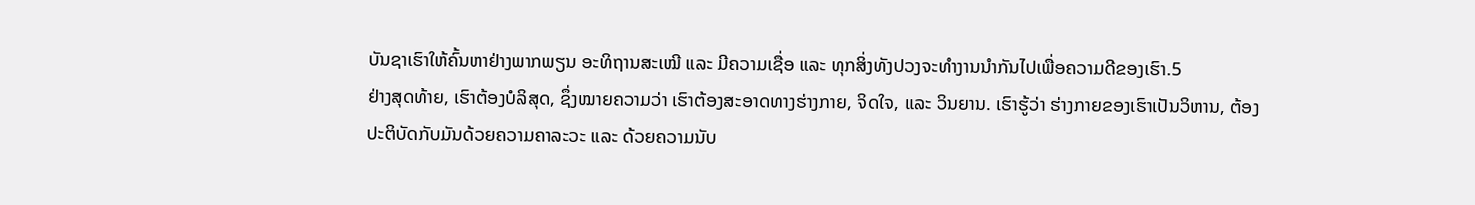ບັນຊາເຮົາໃຫ້ຄົ້ນຫາຢ່າງພາກພຽນ ອະທິຖານສະເໝີ ແລະ ມີຄວາມເຊື່ອ ແລະ ທຸກສິ່ງທັງປວງຈະທຳງານນຳກັນໄປເພື່ອຄວາມດີຂອງເຮົາ.5
ຢ່າງສຸດທ້າຍ, ເຮົາຕ້ອງບໍລິສຸດ, ຊຶ່ງໝາຍຄວາມວ່າ ເຮົາຕ້ອງສະອາດທາງຮ່າງກາຍ, ຈິດໃຈ, ແລະ ວິນຍານ. ເຮົາຮູ້ວ່າ ຮ່າງກາຍຂອງເຮົາເປັນວິຫານ, ຕ້ອງປະຕິບັດກັບມັນດ້ວຍຄວາມຄາລະວະ ແລະ ດ້ວຍຄວາມນັບ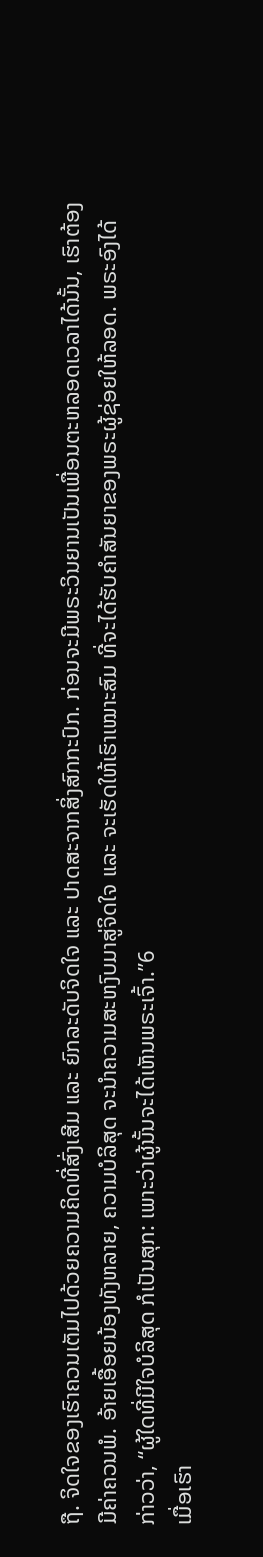ຖື. ຈິດໃຈຂອງເຮົາຄວນເຕັມໄປດ້ວຍຄວາມຄິດທີ່ສົ່ງເສີມ ແລະ ຍົກລະດັບຈິດໃຈ ແລະ ປາດສະຈາກສິ່ງສົກກະປົກ. ກ່ອນຈະມີພຣະວິນຍານເປັນເພື່ອນຕະຫລອດເວລາໄດ້ນັ້ນ, ເຮົາຕ້ອງມີຄ່າຄວນພໍ. ອ້າຍເອື້ອຍນ້ອງທັງຫລາຍ, ຄວາມບໍລິສຸດ ຈະນຳຄວາມສະຫງົບມາສູ່ຈິດໃຈ ແລະ ຈະເຮັດໃຫ້ເຮົາເໝາະສົມ ທີ່ຈະໄດ້ຮັບຄຳສັນຍາຂອງພຣະຜູ້ຊ່ອຍໃຫ້ລອດ. ພຣະອົງໄດ້ກ່າວວ່າ, “ຜູ້ໃດທີ່ມີໃຈບໍລິສຸດ ກໍເປັນສຸກ: ເພາະວ່າຜູ້ນັ້ນຈະໄດ້ເຫັນພຣະເຈົ້າ.”6
ເມື່ອເຮົາ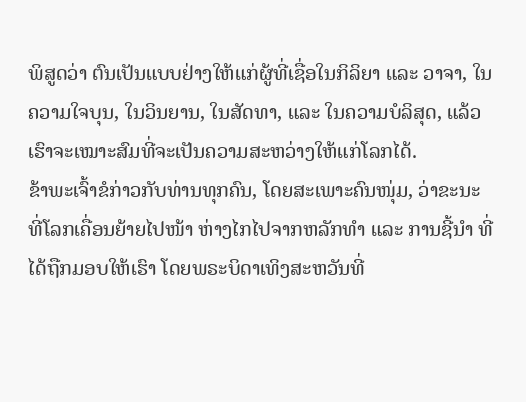ພິສູດວ່າ ຕົນເປັນແບບຢ່າງໃຫ້ແກ່ຜູ້ທີ່ເຊື່ອໃນກິລິຍາ ແລະ ວາຈາ, ໃນຄວາມໃຈບຸນ, ໃນວິນຍານ, ໃນສັດທາ, ແລະ ໃນຄວາມບໍລິສຸດ, ແລ້ວເຮົາຈະເໝາະສົມທີ່ຈະເປັນຄວາມສະຫວ່າງໃຫ້ແກ່ໂລກໄດ້.
ຂ້າພະເຈົ້າຂໍກ່າວກັບທ່ານທຸກຄົນ, ໂດຍສະເພາະຄົນໜຸ່ມ, ວ່າຂະນະທີ່ໂລກເຄື່ອນຍ້າຍໄປໜ້າ ຫ່າງໄກໄປຈາກຫລັກທຳ ແລະ ການຊີ້ນຳ ທີ່ໄດ້ຖືກມອບໃຫ້ເຮົາ ໂດຍພຣະບິດາເທິງສະຫວັນທີ່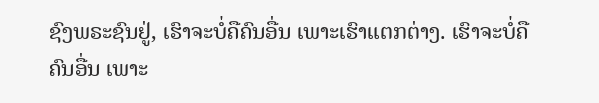ຊົງພຣະຊົນຢູ່, ເຮົາຈະບໍ່ຄືຄົນອື່ນ ເພາະເຮົາແຕກຕ່າງ. ເຮົາຈະບໍ່ຄືຄົນອື່ນ ເພາະ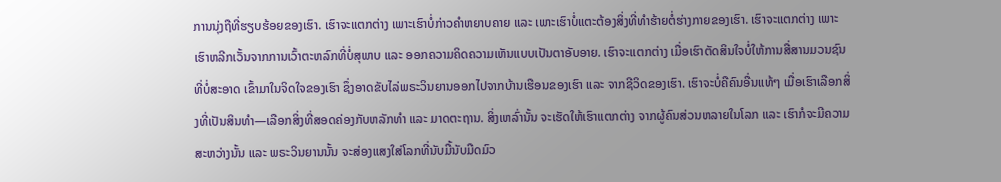ການນຸ່ງຖືທີ່ຮຽບຮ້ອຍຂອງເຮົາ. ເຮົາຈະແຕກຕ່າງ ເພາະເຮົາບໍ່ກ່າວຄຳຫຍາບຄາຍ ແລະ ເພາະເຮົາບໍ່ແຕະຕ້ອງສິ່ງທີ່ທຳຮ້າຍຕໍ່ຮ່າງກາຍຂອງເຮົາ. ເຮົາຈະແຕກຕ່າງ ເພາະເຮົາຫລີກເວັ້ນຈາກການເວົ້າຕະຫລົກທີ່ບໍ່ສຸພາບ ແລະ ອອກຄວາມຄິດຄວາມເຫັນແບບເປັນຕາອັບອາຍ. ເຮົາຈະແຕກຕ່າງ ເມື່ອເຮົາຕັດສິນໃຈບໍ່ໃຫ້ການສື່ສານມວນຊົນທີ່ບໍ່ສະອາດ ເຂົ້າມາໃນຈິດໃຈຂອງເຮົາ ຊຶ່ງອາດຂັບໄລ່ພຣະວິນຍານອອກໄປຈາກບ້ານເຮືອນຂອງເຮົາ ແລະ ຈາກຊີວິດຂອງເຮົາ. ເຮົາຈະບໍ່ຄືຄົນອື່ນແທ້ໆ ເມື່ອເຮົາເລືອກສິ່ງທີ່ເປັນສິນທຳ—ເລືອກສິ່ງທີ່ສອດຄ່ອງກັບຫລັກທຳ ແລະ ມາດຕະຖານ. ສິ່ງເຫລົ່ານັ້ນ ຈະເຮັດໃຫ້ເຮົາແຕກຕ່າງ ຈາກຜູ້ຄົນສ່ວນຫລາຍໃນໂລກ ແລະ ເຮົາກໍຈະມີຄວາມສະຫວ່າງນັ້ນ ແລະ ພຣະວິນຍານນັ້ນ ຈະສ່ອງແສງໃສ່ໂລກທີ່ນັບມື້ນັບມືດມົວ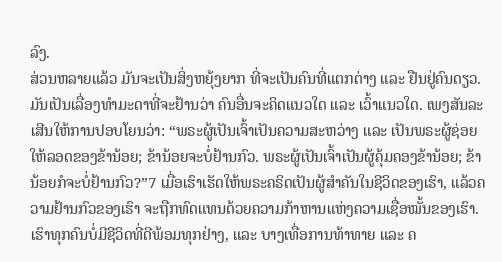ລົງ.
ສ່ວນຫລາຍແລ້ວ ມັນຈະເປັນສິ່ງຫຍຸ້ງຍາກ ທີ່ຈະເປັນຄົນທີ່ແຕກຕ່າງ ແລະ ຢືນຢູ່ຄົນດຽວ. ມັນເປັນເລື່ອງທຳມະດາທີ່ຈະຢ້ານວ່າ ຄົນອື່ນຈະຄິດແນວໃດ ແລະ ເວົ້າແນວໃດ. ເພງສັນລະເສີນໃຫ້ການປອບໂຍນວ່າ: “ພຣະຜູ້ເປັນເຈົ້າເປັນຄວາມສະຫວ່າງ ແລະ ເປັນພຣະຜູ້ຊ່ອຍໃຫ້ລອດຂອງຂ້ານ້ອຍ; ຂ້ານ້ອຍຈະບໍ່ຢ້ານກົວ. ພຣະຜູ້ເປັນເຈົ້າເປັນຜູ້ຄຸ້ມຄອງຂ້ານ້ອຍ; ຂ້ານ້ອຍກໍຈະບໍ່ຢ້ານກົວ?”7 ເມື່ອເຮົາເຮັດໃຫ້ພຣະຄຣິດເປັນຜູ້ສຳຄັນໃນຊີວິດຂອງເຮົາ, ແລ້ວຄວາມຢ້ານກົວຂອງເຮົາ ຈະຖືກທົດແທນດ້ວຍຄວາມກ້າຫານແຫ່ງຄວາມເຊື່ອໝັ້ນຂອງເຮົາ.
ເຮົາທຸກຄົນບໍ່ມີຊີວິດທີ່ດີພ້ອມທຸກຢ່າງ, ແລະ ບາງເທື່ອການທ້າທາຍ ແລະ ຄ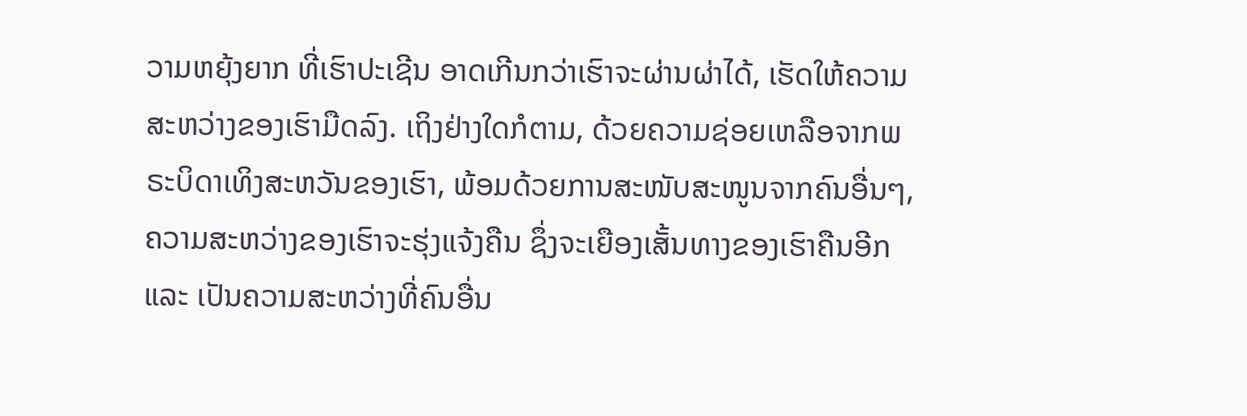ວາມຫຍຸ້ງຍາກ ທີ່ເຮົາປະເຊີນ ອາດເກີນກວ່າເຮົາຈະຜ່ານຜ່າໄດ້, ເຮັດໃຫ້ຄວາມສະຫວ່າງຂອງເຮົາມືດລົງ. ເຖິງຢ່າງໃດກໍຕາມ, ດ້ວຍຄວາມຊ່ອຍເຫລືອຈາກພຣະບິດາເທິງສະຫວັນຂອງເຮົາ, ພ້ອມດ້ວຍການສະໜັບສະໜູນຈາກຄົນອື່ນໆ, ຄວາມສະຫວ່າງຂອງເຮົາຈະຮຸ່ງແຈ້ງຄືນ ຊຶ່ງຈະເຍືອງເສັ້ນທາງຂອງເຮົາຄືນອີກ ແລະ ເປັນຄວາມສະຫວ່າງທີ່ຄົນອື່ນ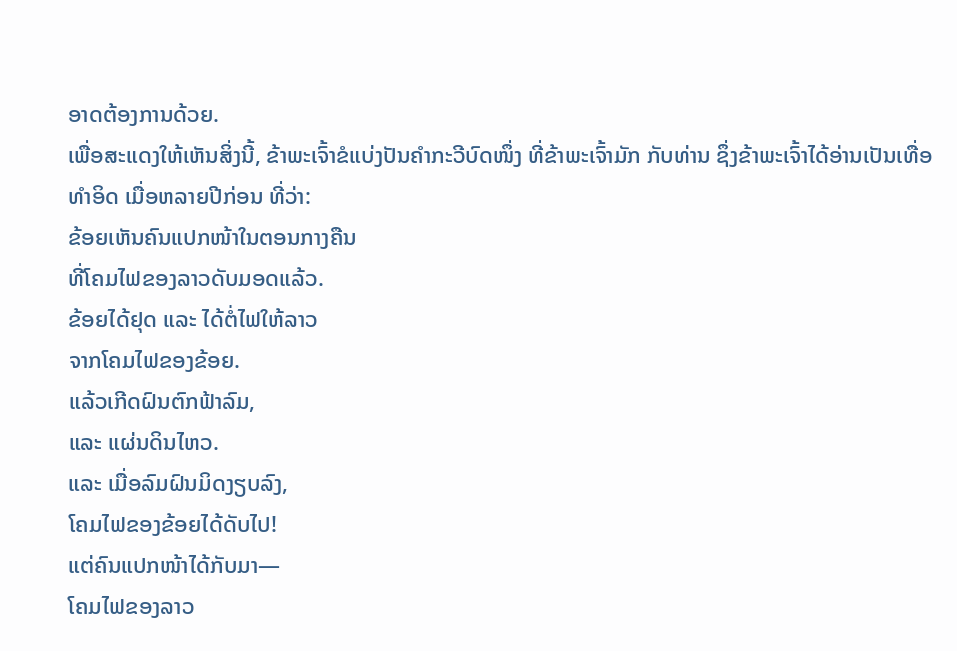ອາດຕ້ອງການດ້ວຍ.
ເພື່ອສະແດງໃຫ້ເຫັນສິ່ງນີ້, ຂ້າພະເຈົ້າຂໍແບ່ງປັນຄຳກະວີບົດໜຶ່ງ ທີ່ຂ້າພະເຈົ້າມັກ ກັບທ່ານ ຊຶ່ງຂ້າພະເຈົ້າໄດ້ອ່ານເປັນເທື່ອທຳອິດ ເມື່ອຫລາຍປີກ່ອນ ທີ່ວ່າ:
ຂ້ອຍເຫັນຄົນແປກໜ້າໃນຕອນກາງຄືນ
ທີ່ໂຄມໄຟຂອງລາວດັບມອດແລ້ວ.
ຂ້ອຍໄດ້ຢຸດ ແລະ ໄດ້ຕໍ່ໄຟໃຫ້ລາວ
ຈາກໂຄມໄຟຂອງຂ້ອຍ.
ແລ້ວເກີດຝົນຕົກຟ້າລົມ,
ແລະ ແຜ່ນດິນໄຫວ.
ແລະ ເມື່ອລົມຝົນມິດງຽບລົງ,
ໂຄມໄຟຂອງຂ້ອຍໄດ້ດັບໄປ!
ແຕ່ຄົນແປກໜ້າໄດ້ກັບມາ—
ໂຄມໄຟຂອງລາວ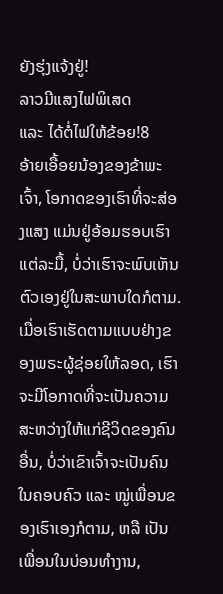ຍັງຮຸ່ງແຈ້ງຢູ່!
ລາວມີແສງໄຟພິເສດ
ແລະ ໄດ້ຕໍ່ໄຟໃຫ້ຂ້ອຍ!8
ອ້າຍເອື້ອຍນ້ອງຂອງຂ້າພະເຈົ້າ, ໂອກາດຂອງເຮົາທີ່ຈະສ່ອງແສງ ແມ່ນຢູ່ອ້ອມຮອບເຮົາ ແຕ່ລະມື້, ບໍ່ວ່າເຮົາຈະພົບເຫັນຕົວເອງຢູ່ໃນສະພາບໃດກໍຕາມ. ເມື່ອເຮົາເຮັດຕາມແບບຢ່າງຂອງພຣະຜູ້ຊ່ອຍໃຫ້ລອດ, ເຮົາຈະມີໂອກາດທີ່ຈະເປັນຄວາມສະຫວ່າງໃຫ້ແກ່ຊີວິດຂອງຄົນອື່ນ, ບໍ່ວ່າເຂົາເຈົ້າຈະເປັນຄົນໃນຄອບຄົວ ແລະ ໝູ່ເພື່ອນຂອງເຮົາເອງກໍຕາມ, ຫລື ເປັນເພື່ອນໃນບ່ອນທຳງານ,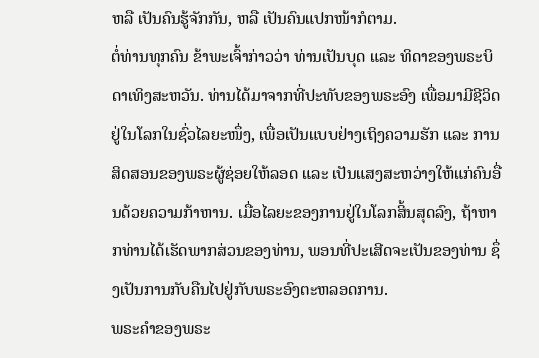ຫລື ເປັນຄົນຮູ້ຈັກກັນ, ຫລື ເປັນຄົນແປກໜ້າກໍຕາມ.
ຕໍ່ທ່ານທຸກຄົນ ຂ້າພະເຈົ້າກ່າວວ່າ ທ່ານເປັນບຸດ ແລະ ທິດາຂອງພຣະບິດາເທິງສະຫວັນ. ທ່ານໄດ້ມາຈາກທີ່ປະທັບຂອງພຣະອົງ ເພື່ອມາມີຊີວິດຢູ່ໃນໂລກໃນຊົ່ວໄລຍະໜຶ່ງ, ເພື່ອເປັນແບບຢ່າງເຖິງຄວາມຮັກ ແລະ ການສິດສອນຂອງພຣະຜູ້ຊ່ອຍໃຫ້ລອດ ແລະ ເປັນແສງສະຫວ່າງໃຫ້ແກ່ຄົນອື່ນດ້ວຍຄວາມກ້າຫານ. ເມື່ອໄລຍະຂອງການຢູ່ໃນໂລກສິ້ນສຸດລົງ, ຖ້າຫາກທ່ານໄດ້ເຮັດພາກສ່ວນຂອງທ່ານ, ພອນທີ່ປະເສີດຈະເປັນຂອງທ່ານ ຊຶ່ງເປັນການກັບຄືນໄປຢູ່ກັບພຣະອົງຕະຫລອດການ.
ພຣະຄຳຂອງພຣະ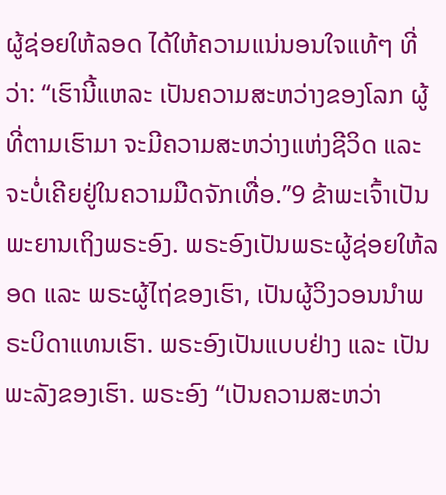ຜູ້ຊ່ອຍໃຫ້ລອດ ໄດ້ໃຫ້ຄວາມແນ່ນອນໃຈແທ້ໆ ທີ່ວ່າ: “ເຮົານີ້ແຫລະ ເປັນຄວາມສະຫວ່າງຂອງໂລກ ຜູ້ທີ່ຕາມເຮົາມາ ຈະມີຄວາມສະຫວ່າງແຫ່ງຊີວິດ ແລະ ຈະບໍ່ເຄີຍຢູ່ໃນຄວາມມືດຈັກເທື່ອ.”9 ຂ້າພະເຈົ້າເປັນພະຍານເຖິງພຣະອົງ. ພຣະອົງເປັນພຣະຜູ້ຊ່ອຍໃຫ້ລອດ ແລະ ພຣະຜູ້ໄຖ່ຂອງເຮົາ, ເປັນຜູ້ວິງວອນນຳພຣະບິດາແທນເຮົາ. ພຣະອົງເປັນແບບຢ່າງ ແລະ ເປັນພະລັງຂອງເຮົາ. ພຣະອົງ “ເປັນຄວາມສະຫວ່າ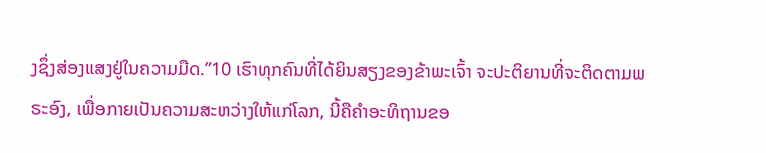ງຊຶ່ງສ່ອງແສງຢູ່ໃນຄວາມມືດ.”10 ເຮົາທຸກຄົນທີ່ໄດ້ຍິນສຽງຂອງຂ້າພະເຈົ້າ ຈະປະຕິຍານທີ່ຈະຕິດຕາມພຣະອົງ, ເພື່ອກາຍເປັນຄວາມສະຫວ່າງໃຫ້ແກ່ໂລກ, ນີ້ຄືຄຳອະທິຖານຂອ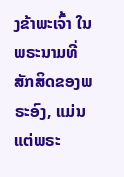ງຂ້າພະເຈົ້າ ໃນພຣະນາມທີ່ສັກສິດຂອງພຣະອົງ, ແມ່ນແຕ່ພຣະ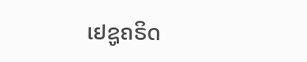ເຢຊູຄຣິດ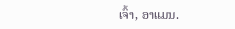ເຈົ້າ, ອາແມນ.